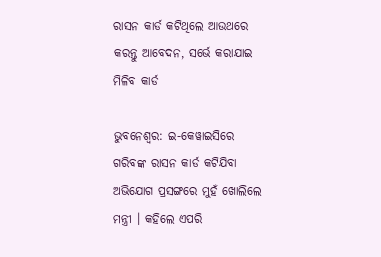ରାସନ କାର୍ଡ କଟିଥିଲେ ଆଉଥରେ କରନ୍ତୁ ଆବେଦନ, ସର୍ଭେ କରାଯାଇ ମିଳିବ କାର୍ଡ

ଭୁବନେଶ୍ୱର: ଇ-କେୱାଇସିରେ ଗରିବଙ୍କ ରାସନ କାର୍ଡ କଟିଯିବା ଅଭିଯୋଗ ପ୍ରସଙ୍ଗରେ ମୁହଁ ଖୋଲିଲେ ମନ୍ତ୍ରୀ । କହିଲେ ଏପରି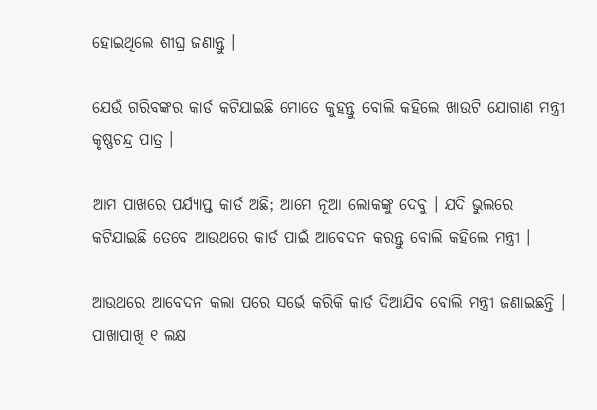ହୋଇଥିଲେ ଶୀଘ୍ର ଜଣାନ୍ତୁ ।

ଯେଉଁ ଗରିବଙ୍କର କାର୍ଡ କଟିଯାଇଛି ମୋତେ କୁହନ୍ତୁ ବୋଲି କହିଲେ ଖାଉଟି ଯୋଗାଣ ମନ୍ତ୍ରୀ କୃଷ୍ଣଚନ୍ଦ୍ର ପାତ୍ର ।

ଆମ ପାଖରେ ପର୍ଯ୍ୟାପ୍ତ କାର୍ଡ ଅଛି; ଆମେ ନୂଆ ଲୋକଙ୍କୁ ଦେବୁ । ଯଦି ଭୁଲରେ କଟିଯାଇଛି ତେବେ ଆଉଥରେ କାର୍ଡ ପାଇଁ ଆବେଦନ କରନ୍ତୁ ବୋଲି କହିଲେ ମନ୍ତ୍ରୀ ।

ଆଉଥରେ ଆବେଦନ କଲା ପରେ ସର୍ଭେ କରିକି କାର୍ଡ ଦିଆଯିବ ବୋଲି ମନ୍ତ୍ରୀ ଜଣାଇଛନ୍ତି । ପାଖାପାଖି ୧ ଲକ୍ଷ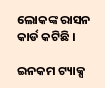ଲୋକଙ୍କ ରାସନ କାର୍ଡ କଟିଛି ।

ଇନକମ ଟ୍ୟାକ୍ସ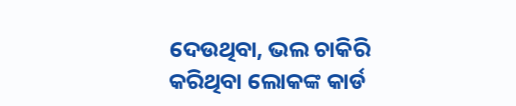ଦେଉଥିବା, ଭଲ ଚାକିରି କରିଥିବା ଲୋକଙ୍କ କାର୍ଡ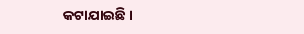କଟାଯାଇଛି ।